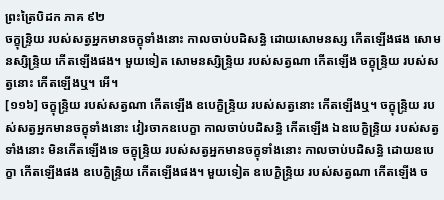ព្រះត្រៃបិដក ភាគ ៩២
ចក្ខុន្ទ្រិយ របស់សត្វអ្នកមានចក្ខុទាំងនោះ កាលចាប់បដិសន្ធិ ដោយសោមនស្ស កើតឡើងផង សោមនស្សិន្ទ្រិយ កើតឡើងផង។ មួយទៀត សោមនស្សិន្ទ្រិយ របស់សត្វណា កើតឡើង ចក្ខុន្ទ្រិយ របស់សត្វនោះ កើតឡើងឬ។ អើ។
[១១៦] ចក្ខុន្ទ្រិយ របស់សត្វណា កើតឡើង ឧបេក្ខិន្ទ្រិយ របស់សត្វនោះ កើតឡើងឬ។ ចក្ខុន្ទ្រិយ របស់សត្វអ្នកមានចក្ខុទាំងនោះ វៀរចាកឧបេក្ខា កាលចាប់បដិសន្ធិ កើតឡើង ឯឧបេក្ខិន្ទ្រិយ របស់សត្វទាំងនោះ មិនកើតឡើងទេ ចក្ខុន្ទ្រិយ របស់សត្វអ្នកមានចក្ខុទាំងនោះ កាលចាប់បដិសន្ធិ ដោយឧបេក្ខា កើតឡើងផង ឧបេក្ខិន្ទ្រិយ កើតឡើងផង។ មួយទៀត ឧបេក្ខិន្ទ្រិយ របស់សត្វណា កើតឡើង ច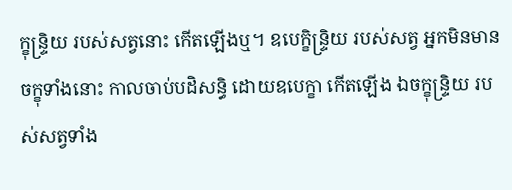ក្ខុន្ទ្រិយ របស់សត្វនោះ កើតឡើងឬ។ ឧបេក្ខិន្ទ្រិយ របស់សត្វ អ្នកមិនមានចក្ខុទាំងនោះ កាលចាប់បដិសន្ធិ ដោយឧបេក្ខា កើតឡើង ឯចក្ខុន្ទ្រិយ របស់សត្វទាំង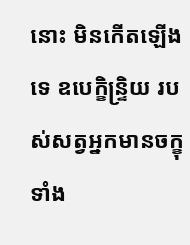នោះ មិនកើតឡើងទេ ឧបេក្ខិន្ទ្រិយ របស់សត្វអ្នកមានចក្ខុទាំង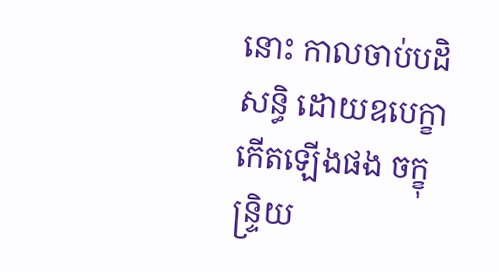នោះ កាលចាប់បដិសន្ធិ ដោយឧបេក្ខា កើតឡើងផង ចក្ខុន្ទ្រិយ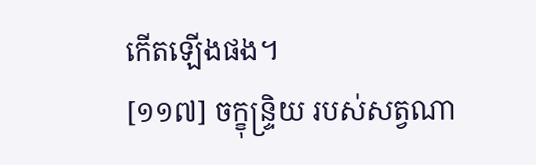កើតឡើងផង។
[១១៧] ចក្ខុន្ទ្រិយ របស់សត្វណា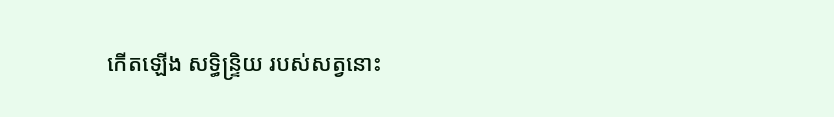កើតឡើង សទ្ធិន្ទ្រិយ របស់សត្វនោះ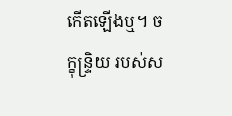កើតឡើងឬ។ ចក្ខុន្ទ្រិយ របស់ស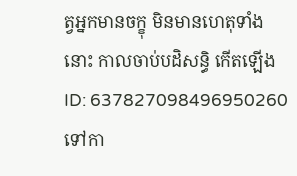ត្វអ្នកមានចក្ខុ មិនមានហេតុទាំងនោះ កាលចាប់បដិសន្ធិ កើតឡើង
ID: 637827098496950260
ទៅកា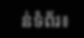ន់ទំព័រ៖